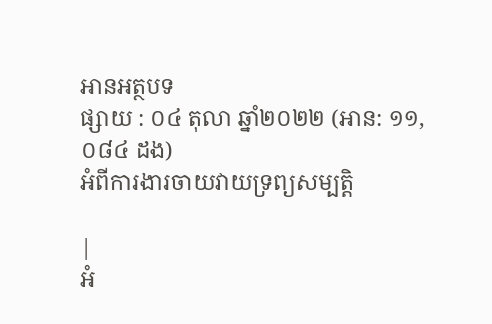អានអត្ថបទ
ផ្សាយ : ០៤ តុលា ឆ្នាំ២០២២ (អាន: ១១,០៨៤ ដង)
អំពីការងារចាយវាយទ្រព្យសម្បត្តិ

|
អំ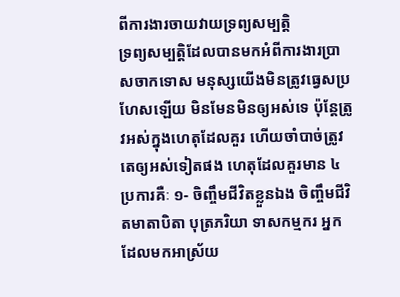ពីការងារចាយវាយទ្រព្យសម្បត្តិ
ទ្រព្យសម្បត្តិដែលបានមកអំពីការងារប្រាសចាកទោស មនុស្សយើងមិនត្រូវធ្វេសប្រហែសឡើយ មិនមែនមិនឲ្យអស់ទេ ប៉ុន្តែត្រូវអស់ក្នុងហេតុដែលគួរ ហើយចាំបាច់ត្រូវតេឲ្យអស់ទៀតផង ហេតុដែលគួរមាន ៤ ប្រការគឺៈ ១- ចិញ្ចឹមជីវិតខ្លួនឯង ចិញ្ចឹមជីវិតមាតាបិតា បុត្រភរិយា ទាសកម្មករ អ្នកដែលមកអាស្រ័យ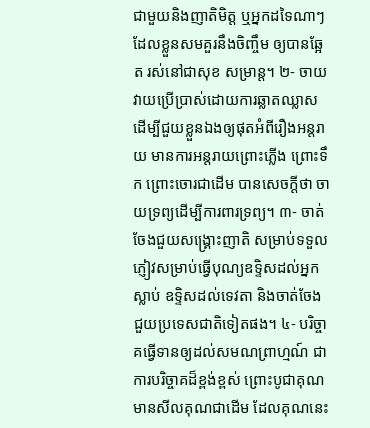ជាមួយនិងញាតិមិត្ត ឬអ្នកដទៃណាៗដែលខ្លួនសមគួរនឹងចិញ្ចឹម ឲ្យបានឆ្អែត រស់នៅជាសុខ សម្រាន្ត។ ២- ចាយវាយប្រើប្រាស់ដោយការឆ្លាតឈ្លាស ដើម្បីជួយខ្លួនឯងឲ្យផុតអំពីរឿងអន្តរាយ មានការអន្តរាយព្រោះភ្លើង ព្រោះទឹក ព្រោះចោរជាដើម បានសេចក្ដីថា ចាយទ្រព្យដើម្បីការពារទ្រព្យ។ ៣- ចាត់ចែងជួយសង្គ្រោះញាតិ សម្រាប់ទទួលភ្ញៀវសម្រាប់ធ្វើបុណ្យឧទ្ទិសដល់អ្នកស្លាប់ ឧទ្ទិសដល់ទេវតា និងចាត់ចែងជួយប្រទេសជាតិទៀតផង។ ៤- បរិច្ចាគធ្វើទានឲ្យដល់សមណព្រាហ្មណ៍ ជាការបរិច្ចាគដ៏ខ្ពង់ខ្ពស់ ព្រោះបូជាគុណមានសីលគុណជាដើម ដែលគុណនេះ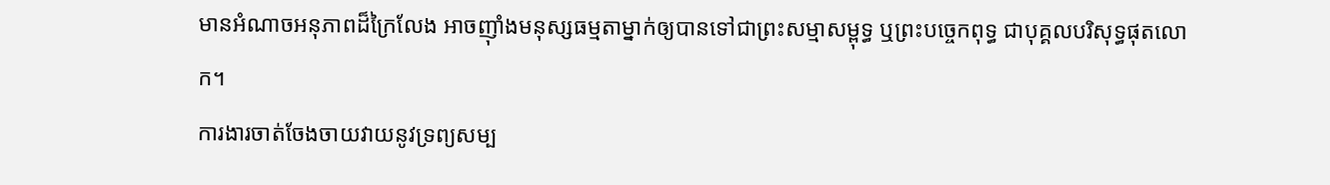មានអំណាចអនុភាពដ៏ក្រៃលែង អាចញ៉ាំងមនុស្សធម្មតាម្នាក់ឲ្យបានទៅជាព្រះសម្មាសម្ពុទ្ធ ឬព្រះបច្ចេកពុទ្ធ ជាបុគ្គលបរិសុទ្ធផុតលោក។
ការងារចាត់ចែងចាយវាយនូវទ្រព្យសម្ប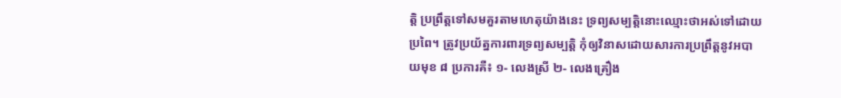ត្តិ ប្រព្រឹត្តទៅសមគួរតាមហេតុយ៉ាងនេះ ទ្រព្យសម្បត្តិនោះឈ្មោះថាអស់ទៅដោយប្រពៃ។ ត្រូវប្រយ័ត្នការពារទ្រព្យសម្បត្តិ កុំឲ្យវិនាសដោយសារការប្រព្រឹត្តនូវអបាយមុខ ៨ ប្រការគឺ៖ ១- លេងស្រី ២- លេងគ្រឿង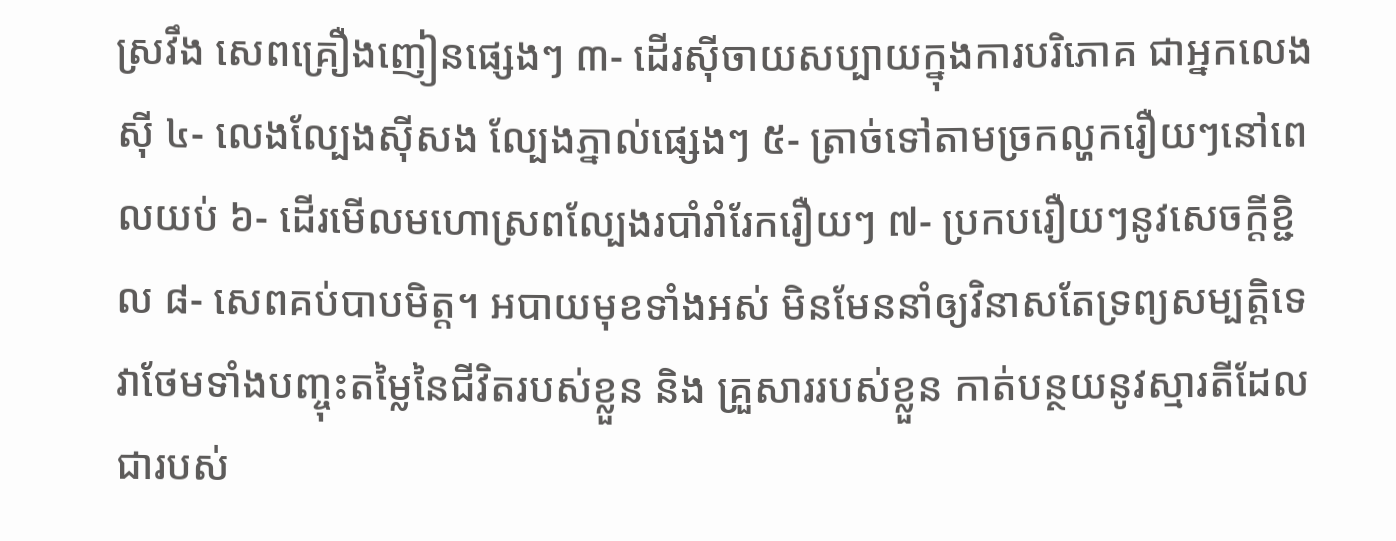ស្រវឹង សេពគ្រឿងញៀនផ្សេងៗ ៣- ដើរស៊ីចាយសប្បាយក្នុងការបរិភោគ ជាអ្នកលេងស៊ី ៤- លេងល្បែងស៊ីសង ល្បែងភ្នាល់ផ្សេងៗ ៥- ត្រាច់ទៅតាមច្រកល្ហករឿយៗនៅពេលយប់ ៦- ដើរមើលមហោស្រពល្បែងរបាំរាំរែករឿយៗ ៧- ប្រកបរឿយៗនូវសេចក្ដីខ្ជិល ៨- សេពគប់បាបមិត្ត។ អបាយមុខទាំងអស់ មិនមែននាំឲ្យវិនាសតែទ្រព្យសម្បត្តិទេ វាថែមទាំងបញ្ចុះតម្លៃនៃជីវិតរបស់ខ្លួន និង គ្រួសាររបស់ខ្លួន កាត់បន្ថយនូវស្មារតីដែលជារបស់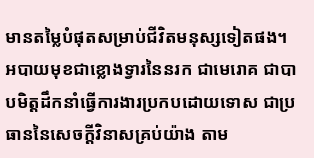មានតម្លៃបំផុតសម្រាប់ជីវិតមនុស្សទៀតផង។ អបាយមុខជាខ្លោងទ្វារនៃនរក ជាមេរោគ ជាបាបមិត្តដឹកនាំធ្វើការងារប្រកបដោយទោស ជាប្រធាននៃសេចក្ដីវិនាសគ្រប់យ៉ាង តាម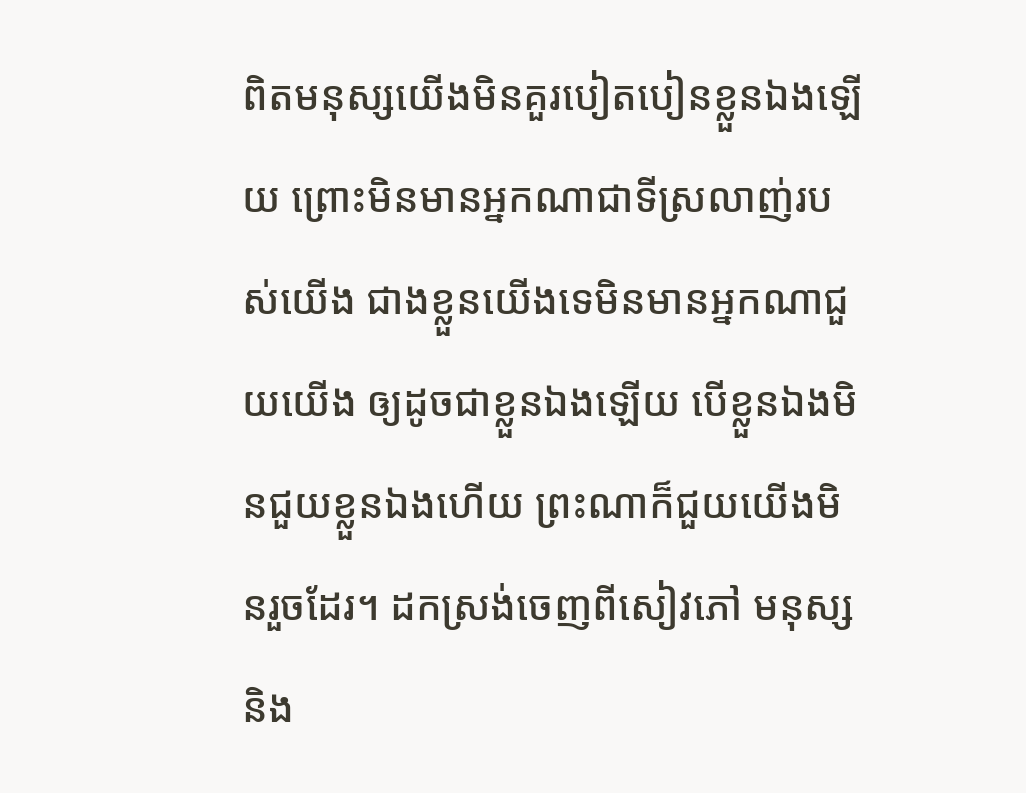ពិតមនុស្សយើងមិនគួរបៀតបៀនខ្លួនឯងឡើយ ព្រោះមិនមានអ្នកណាជាទីស្រលាញ់របស់យើង ជាងខ្លួនយើងទេមិនមានអ្នកណាជួយយើង ឲ្យដូចជាខ្លួនឯងឡើយ បើខ្លួនឯងមិនជួយខ្លួនឯងហើយ ព្រះណាក៏ជួយយើងមិនរួចដែរ។ ដកស្រង់ចេញពីសៀវភៅ មនុស្សនិង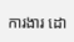ការងារ ដោ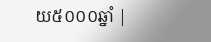យ៥០០០ឆ្នាំ |